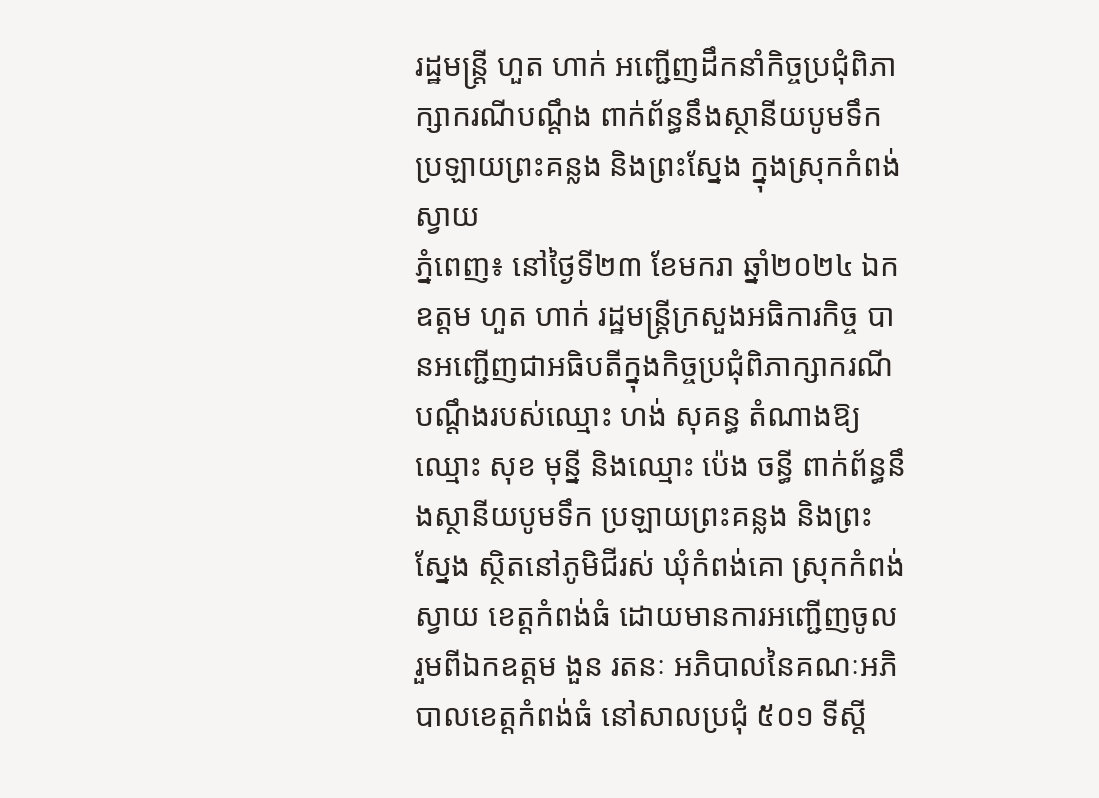រដ្ឋមន្រ្តី ហួត ហាក់ អញ្ជើញដឹកនាំកិច្ចប្រជុំពិភាក្សាករណីបណ្តឹង ពាក់ព័ន្ធនឹងស្ថានីយបូមទឹក ប្រឡាយព្រះគន្លង និងព្រះស្នែង ក្នុងស្រុកកំពង់ស្វាយ
ភ្នំពេញ៖ នៅថ្ងៃទី២៣ ខែមករា ឆ្នាំ២០២៤ ឯកឧត្តម ហួត ហាក់ រដ្ឋមន្រ្តីក្រសួងអធិការកិច្ច បានអញ្ជើញជាអធិបតីក្នុងកិច្ចប្រជុំពិភាក្សាករណីបណ្តឹងរបស់ឈ្មោះ ហង់ សុគន្ធ តំណាងឱ្យឈ្មោះ សុខ មុន្នី និងឈ្មោះ ប៉េង ចន្ធី ពាក់ព័ន្ធនឹងស្ថានីយបូមទឹក ប្រឡាយព្រះគន្លង និងព្រះស្នែង ស្ថិតនៅភូមិជីរស់ ឃុំកំពង់គោ ស្រុកកំពង់ស្វាយ ខេត្តកំពង់ធំ ដោយមានការអញ្ជើញចូលរួមពីឯកឧត្តម ងួន រតនៈ អភិបាលនៃគណៈអភិបាលខេត្តកំពង់ធំ នៅសាលប្រជុំ ៥០១ ទីស្តី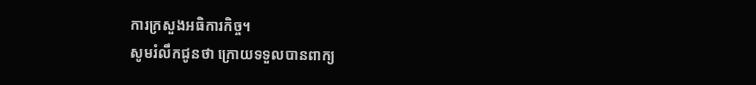ការក្រសួងអធិការកិច្ច។
សូមរំលឹកជូនថា ក្រោយទទួលបានពាក្យ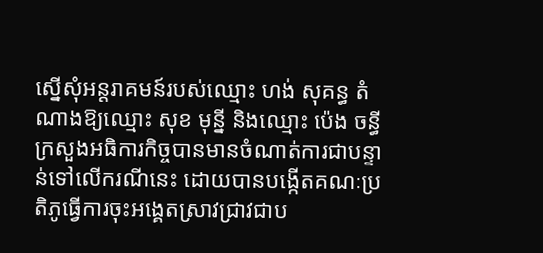ស្នើសុំអន្តរាគមន៍របស់ឈ្មោះ ហង់ សុគន្ធ តំណាងឱ្យឈ្មោះ សុខ មុន្នី និងឈ្មោះ ប៉េង ចន្ធី ក្រសួងអធិការកិច្ចបានមានចំណាត់ការជាបន្ទាន់ទៅលើករណីនេះ ដោយបានបង្កើតគណៈប្រតិភូធ្វើការចុះអង្គេតស្រាវជ្រាវជាប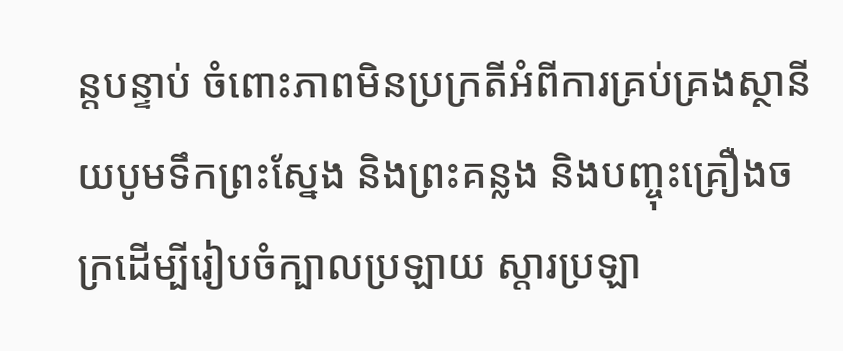ន្តបន្ទាប់ ចំពោះភាពមិនប្រក្រតីអំពីការគ្រប់គ្រងស្ថានីយបូមទឹកព្រះស្នែង និងព្រះគន្លង និងបញ្ចុះគ្រឿងចក្រដើម្បីរៀបចំក្បាលប្រឡាយ ស្តារប្រឡា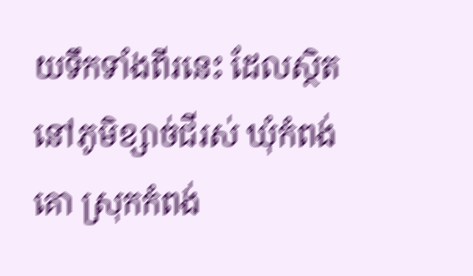យទឹកទាំងពីរនេះ ដែលស្ថិតនៅភូមិខ្សាច់ជីរស់ ឃុំកំពង់គោ ស្រុកកំពង់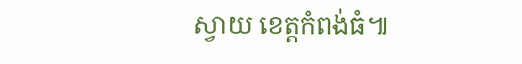ស្វាយ ខេត្តកំពង់ធំ៕